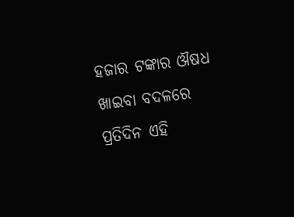ହଜାର ଟଙ୍କାର ଔଷଧ ଖାଇବା ବଦଳରେ ପ୍ରତିଦିନ ଏହି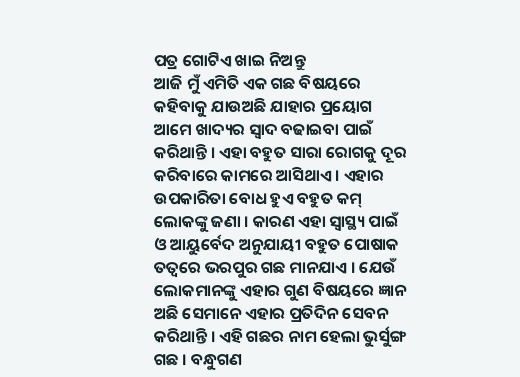ପତ୍ର ଗୋଟିଏ ଖାଇ ନିଅନ୍ତୁ
ଆଜି ମୁଁ ଏମିତି ଏକ ଗଛ ବିଷୟରେ କହିବାକୁ ଯାଉଅଛି ଯାହାର ପ୍ରୟୋଗ ଆମେ ଖାଦ୍ୟର ସ୍ୱାଦ ବଢାଇବା ପାଇଁ କରିଥାନ୍ତି । ଏହା ବହୁତ ସାରା ରୋଗକୁ ଦୂର କରିବାରେ କାମରେ ଆସିଥାଏ । ଏହାର ଉପକାରିତା ବୋଧ ହୁଏ ବହୁତ କମ୍ ଲୋକଙ୍କୁ ଜଣା । କାରଣ ଏହା ସ୍ୱାସ୍ଥ୍ୟ ପାଇଁ ଓ ଆୟୁର୍ବେଦ ଅନୁଯାୟୀ ବହୁତ ପୋଷାକ ତତ୍ୱରେ ଭରପୁର ଗଛ ମାନଯାଏ । ଯେଉଁ ଲୋକମାନଙ୍କୁ ଏହାର ଗୁଣ ବିଷୟରେ ଜ୍ଞାନ ଅଛି ସେମାନେ ଏହାର ପ୍ରତିଦିନ ସେବନ କରିଥାନ୍ତି । ଏହି ଗଛର ନାମ ହେଲା ଭୁର୍ସୁଙ୍ଗ ଗଛ । ବନ୍ଧୁଗଣ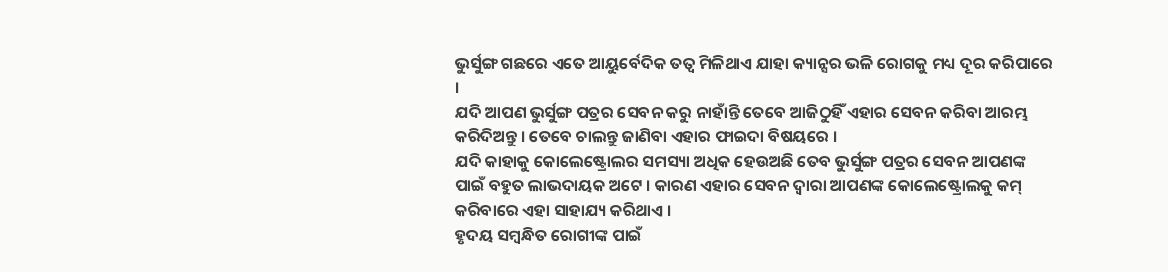ଭୁର୍ସୁଙ୍ଗ ଗଛରେ ଏତେ ଆୟୁର୍ବେଦିକ ତତ୍ୱ ମିଳିଥାଏ ଯାହା କ୍ୟାନ୍ସର ଭଳି ରୋଗକୁ ମଧ୍ୟ ଦୂର କରିପାରେ ।
ଯଦି ଆପଣ ଭୁର୍ସୁଙ୍ଗ ପତ୍ରର ସେବନ କରୁ ନାହାଁନ୍ତି ତେବେ ଆଜିଠୁହିଁ ଏହାର ସେବନ କରିବା ଆରମ୍ଭ କରିଦିଅନ୍ତୁ । ତେବେ ଚାଲନ୍ତୁ ଜାଣିବା ଏହାର ଫାଇଦା ବିଷୟରେ ।
ଯଦି କାହାକୁ କୋଲେଷ୍ଟ୍ରୋଲର ସମସ୍ୟା ଅଧିକ ହେଉଅଛି ତେବ ଭୁର୍ସୁଙ୍ଗ ପତ୍ରର ସେବନ ଆପଣଙ୍କ ପାଇଁ ବହୁତ ଲାଭଦାୟକ ଅଟେ । କାରଣ ଏହାର ସେବନ ଦ୍ୱାରା ଆପଣଙ୍କ କୋଲେଷ୍ଟ୍ରୋଲକୁ କମ୍ କରିବାରେ ଏହା ସାହାଯ୍ୟ କରିଥାଏ ।
ହୃଦୟ ସମ୍ବନ୍ଧିତ ରୋଗୀଙ୍କ ପାଇଁ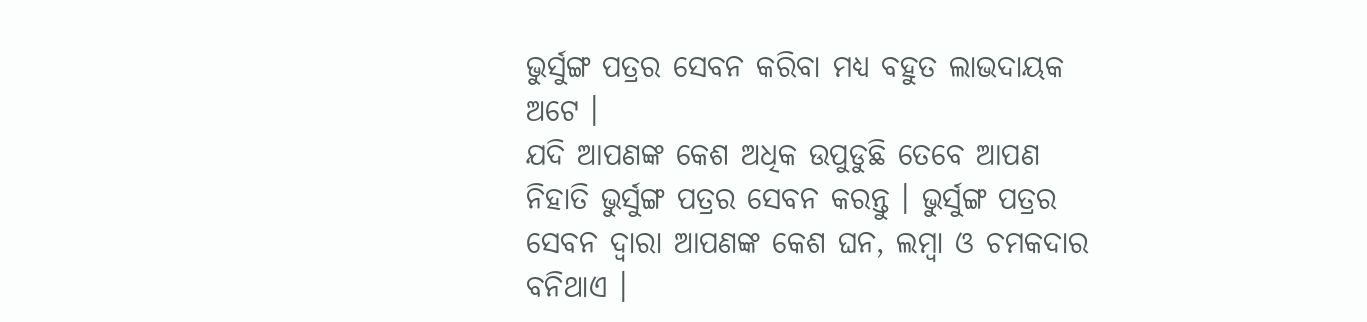ଭୁର୍ସୁଙ୍ଗ ପତ୍ରର ସେବନ କରିବା ମଧ୍ୟ ବହୁତ ଲାଭଦାୟକ ଅଟେ ।
ଯଦି ଆପଣଙ୍କ କେଶ ଅଧିକ ଉପୁଡୁଛି ତେବେ ଆପଣ ନିହାତି ଭୁର୍ସୁଙ୍ଗ ପତ୍ରର ସେବନ କରନ୍ତୁ । ଭୁର୍ସୁଙ୍ଗ ପତ୍ରର ସେବନ ଦ୍ୱାରା ଆପଣଙ୍କ କେଶ ଘନ, ଲମ୍ବା ଓ ଚମକଦାର ବନିଥାଏ ।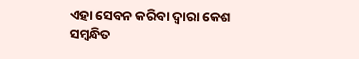ଏହା ସେବନ କରିବା ଦ୍ୱାରା କେଶ ସମ୍ବନ୍ଧିତ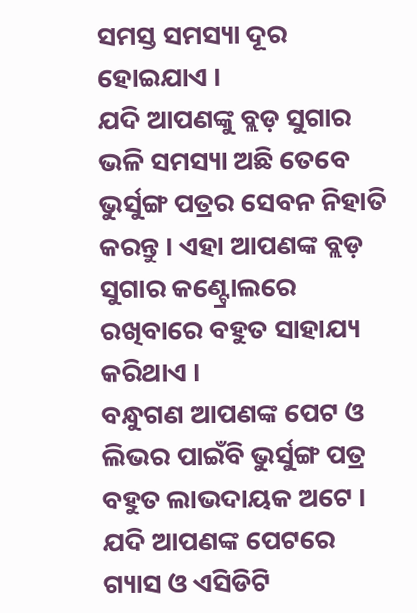ସମସ୍ତ ସମସ୍ୟା ଦୂର ହୋଇଯାଏ ।
ଯଦି ଆପଣଙ୍କୁ ବ୍ଲଡ଼ ସୁଗାର ଭଳି ସମସ୍ୟା ଅଛି ତେବେ ଭୁର୍ସୁଙ୍ଗ ପତ୍ରର ସେବନ ନିହାତି କରନ୍ତୁ । ଏହା ଆପଣଙ୍କ ବ୍ଲଡ଼ ସୁଗାର କଣ୍ଟ୍ରୋଲରେ ରଖିବାରେ ବହୁତ ସାହାଯ୍ୟ କରିଥାଏ ।
ବନ୍ଧୁଗଣ ଆପଣଙ୍କ ପେଟ ଓ ଲିଭର ପାଇଁବି ଭୁର୍ସୁଙ୍ଗ ପତ୍ର ବହୁତ ଲାଭଦାୟକ ଅଟେ । ଯଦି ଆପଣଙ୍କ ପେଟରେ ଗ୍ୟାସ ଓ ଏସିଡିଟି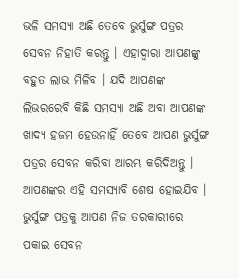ଭଳି ସମସ୍ୟା ଅଛି ତେବେ ଭୁର୍ସୁଙ୍ଗ ପତ୍ରର ସେବନ ନିହାତି କରନ୍ତୁ । ଏହାଦ୍ୱାରା ଆପଣଙ୍କୁ ବହୁତ ଲାଭ ମିଳିବ । ଯଦି ଆପଣଙ୍କ ଲିଭରରେବି କିଛି ସମସ୍ୟା ଅଛି ଅବା ଆପଣଙ୍କ ଖାଦ୍ୟ ହଜମ ହେଉନାହିଁ ତେବେ ଆପଣ ଭୁର୍ସୁଙ୍ଗ ପତ୍ରର ସେବନ କରିବା ଆରମ୍ଭ କରିଦିଅନ୍ତୁ । ଆପଣଙ୍କର ଏହି ସମସ୍ୟାବି ଶେଷ ହୋଇଯିବ ।
ଭୁର୍ସୁଙ୍ଗ ପତ୍ରକୁ ଆପଣ ନିଜ ତରକାରୀରେ ପକାଇ ସେବନ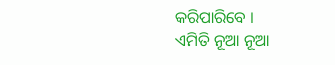କରିପାରିବେ ।
ଏମିତି ନୂଆ ନୂଆ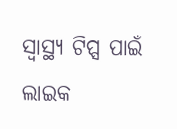ସ୍ୱାସ୍ଥ୍ୟ ଟିପ୍ସ ପାଇଁ ଲାଇକ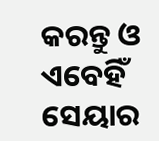କରନ୍ତୁ ଓ ଏବେହିଁ ସେୟାର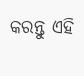କରନ୍ତୁ ଏହି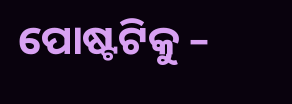ପୋଷ୍ଟଟିକୁ –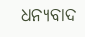ଧନ୍ୟବାଦ